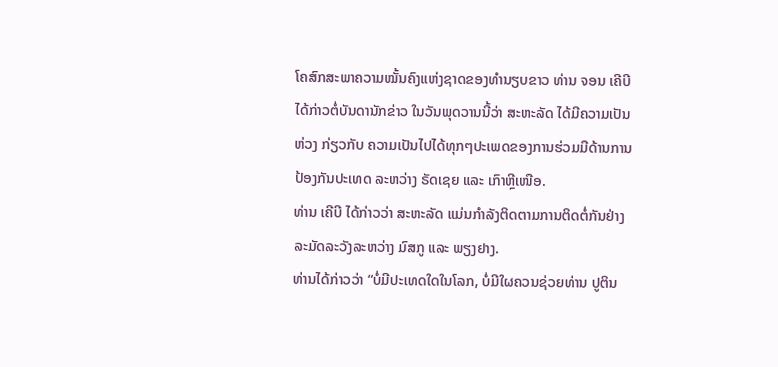ໂຄສົກສະພາຄວາມໝັ້ນຄົງແຫ່ງຊາດຂອງທຳນຽບຂາວ ທ່ານ ຈອນ ເຄີບີ ໄດ້ກ່າວຕໍ່ບັນດານັກຂ່າວ ໃນວັນພຸດວານນີ້ວ່າ ສະຫະລັດ ໄດ້ມີຄວາມເປັນຫ່ວງ ກ່ຽວກັບ ຄວາມເປັນໄປໄດ້ທຸກໆປະເພດຂອງການຮ່ວມມືດ້ານການປ້ອງກັນປະເທດ ລະຫວ່າງ ຣັດເຊຍ ແລະ ເກົາຫຼີເໜືອ.
ທ່ານ ເຄີບີ ໄດ້ກ່າວວ່າ ສະຫະລັດ ແມ່ນກຳລັງຕິດຕາມການຕິດຕໍ່ກັນຢ່າງລະມັດລະວັງລະຫວ່າງ ມົສກູ ແລະ ພຽງຢາງ.
ທ່ານໄດ້ກ່າວວ່າ “ບໍ່ມີປະເທດໃດໃນໂລກ, ບໍ່ມີໃຜຄວນຊ່ວຍທ່ານ ປູຕິນ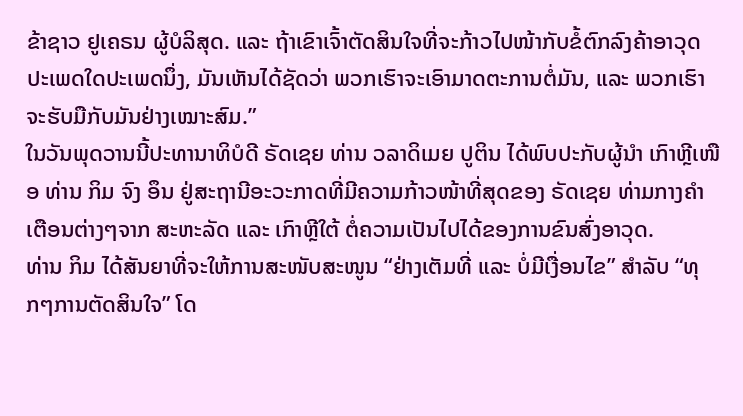ຂ້າຊາວ ຢູເຄຣນ ຜູ້ບໍລິສຸດ. ແລະ ຖ້າເຂົາເຈົ້າຕັດສິນໃຈທີ່ຈະກ້າວໄປໜ້າກັບຂໍ້ຕົກລົງຄ້າອາວຸດປະເພດໃດປະເພດນຶ່ງ, ມັນເຫັນໄດ້ຊັດວ່າ ພວກເຮົາຈະເອົາມາດຕະການຕໍ່ມັນ, ແລະ ພວກເຮົາຈະຮັບມືກັບມັນຢ່າງເໝາະສົມ.”
ໃນວັນພຸດວານນີ້ປະທານາທິບໍດີ ຣັດເຊຍ ທ່ານ ວລາດິເມຍ ປູຕິນ ໄດ້ພົບປະກັບຜູ້ນຳ ເກົາຫຼີເໜືອ ທ່ານ ກິມ ຈົງ ອຶນ ຢູ່ສະຖານີອະວະກາດທີ່ມີຄວາມກ້າວໜ້າທີ່ສຸດຂອງ ຣັດເຊຍ ທ່າມກາງຄຳເຕືອນຕ່າງໆຈາກ ສະຫະລັດ ແລະ ເກົາຫຼີໃຕ້ ຕໍ່ຄວາມເປັນໄປໄດ້ຂອງການຂົນສົ່ງອາວຸດ.
ທ່ານ ກິມ ໄດ້ສັນຍາທີ່ຈະໃຫ້ການສະໜັບສະໜູນ “ຢ່າງເຕັມທີ່ ແລະ ບໍ່ມີເງື່ອນໄຂ” ສຳລັບ “ທຸກໆການຕັດສິນໃຈ” ໂດ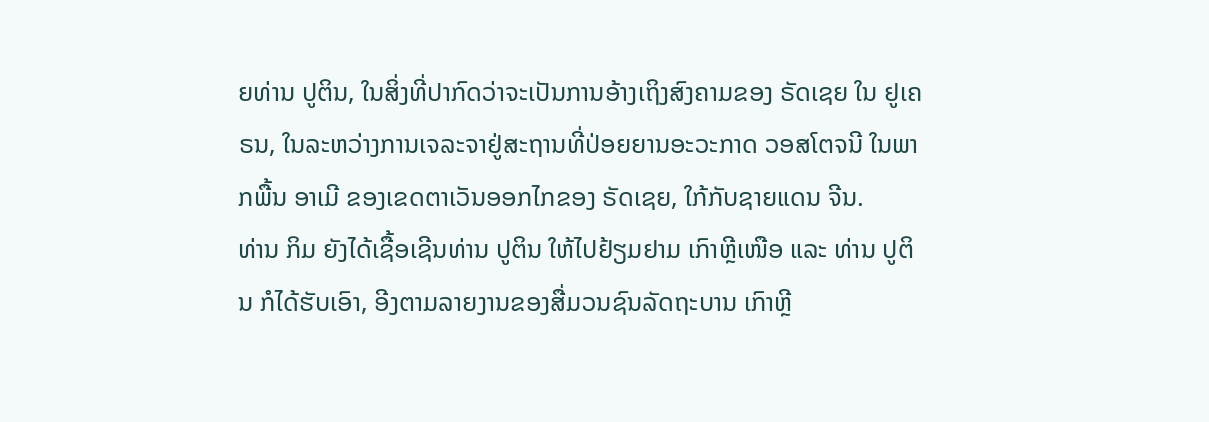ຍທ່ານ ປູຕິນ, ໃນສິ່ງທີ່ປາກົດວ່າຈະເປັນການອ້າງເຖິງສົງຄາມຂອງ ຣັດເຊຍ ໃນ ຢູເຄຣນ, ໃນລະຫວ່າງການເຈລະຈາຢູ່ສະຖານທີ່ປ່ອຍຍານອະວະກາດ ວອສໂຕຈນີ ໃນພາກພື້ນ ອາເມີ ຂອງເຂດຕາເວັນອອກໄກຂອງ ຣັດເຊຍ, ໃກ້ກັບຊາຍແດນ ຈີນ.
ທ່ານ ກິມ ຍັງໄດ້ເຊື້ອເຊີນທ່ານ ປູຕິນ ໃຫ້ໄປຢ້ຽມຢາມ ເກົາຫຼີເໜືອ ແລະ ທ່ານ ປູຕິນ ກໍໄດ້ຮັບເອົາ, ອີງຕາມລາຍງານຂອງສື່ມວນຊົນລັດຖະບານ ເກົາຫຼີ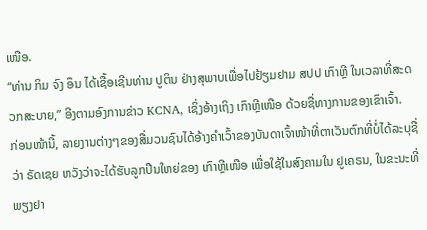ເໜືອ.
“ທ່ານ ກິມ ຈົງ ອຶນ ໄດ້ເຊື້ອເຊີນທ່ານ ປູຕິນ ຢ່າງສຸພາບເພື່ອໄປຢ້ຽມຢາມ ສປປ ເກົາຫຼີ ໃນເວລາທີ່ສະດວກສະບາຍ,” ອີງຕາມອົງການຂ່າວ KCNA, ເຊິ່ງອ້າງເຖິງ ເກົາຫຼີເໜືອ ດ້ວຍຊື່ທາງການຂອງເຂົາເຈົ້າ.
ກ່ອນໜ້ານີ້, ລາຍງານຕ່າງໆຂອງສື່ມວນຊົນໄດ້ອ້າງຄຳເວົ້າຂອງບັນດາເຈົ້າໜ້າທີ່ຕາເວັນຕົກທີ່ບໍ່ໄດ້ລະບຸຊື່ວ່າ ຣັດເຊຍ ຫວັງວ່າຈະໄດ້ຮັບລູກປືນໃຫຍ່ຂອງ ເກົາຫຼີເໜືອ ເພື່ອໃຊ້ໃນສົງຄາມໃນ ຢູເຄຣນ, ໃນຂະນະທີ່ ພຽງຢາ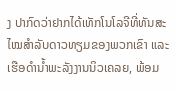ງ ປາກົດວ່າຢາກໄດ້ເທັກໂນໂລຈີທີ່ທັນສະໄໝສຳລັບດາວທຽມຂອງພວກເຂົາ ແລະ ເຮືອດຳນ້ຳພະລັງງານນິວເຄລຍ, ພ້ອມ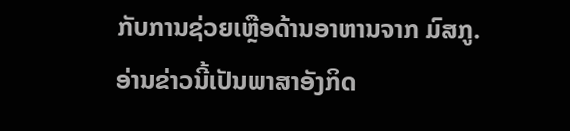ກັບການຊ່ວຍເຫຼືອດ້ານອາຫານຈາກ ມົສກູ.
ອ່ານຂ່າວນີ້ເປັນພາສາອັງກິດ